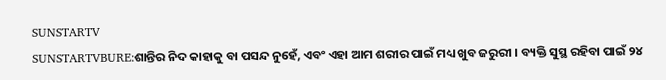SUNSTARTV
SUNSTARTVBURE:ଶାନ୍ତିର ନିଦ କାହାକୁ ବା ପସନ୍ଦ ନୁହେଁ, ଏବଂ ଏହା ଆମ ଶରୀର ପାଇଁ ମଧ୍ୟ ଖୁବ ଜରୁରୀ । ବ୍ୟକ୍ତି ସୁସ୍ଥ ରହିବା ପାଇଁ ୨୪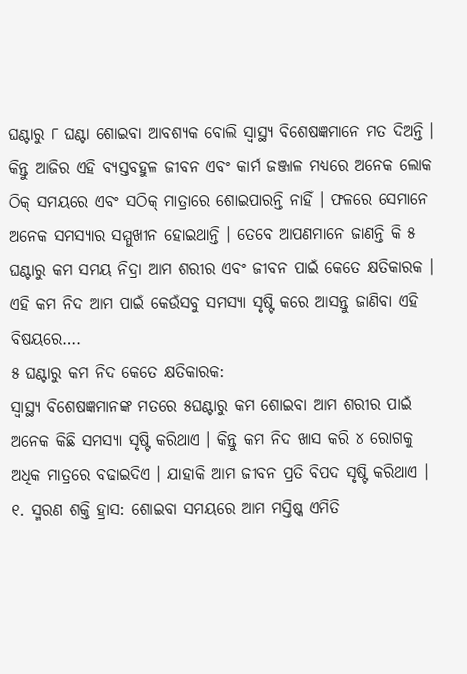ଘଣ୍ଟାରୁ ୮ ଘଣ୍ଟା ଶୋଇବା ଆବଶ୍ୟକ ବୋଲି ସ୍ୱାସ୍ଥ୍ୟ ବିଶେଷଜ୍ଞମାନେ ମତ ଦିଅନ୍ତି । କିନ୍ତୁ ଆଜିର ଏହି ବ୍ୟସ୍ତବହୁଳ ଜୀବନ ଏବଂ କାର୍ମ ଜଞ୍ଜାଳ ମଧ୍ୟରେ ଅନେକ ଲୋକ ଠିକ୍ ସମୟରେ ଏବଂ ସଠିକ୍ ମାତ୍ରାରେ ଶୋଇପାରନ୍ତି ନାହିଁ । ଫଳରେ ସେମାନେ ଅନେକ ସମସ୍ୟାର ସମ୍ମୁଖୀନ ହୋଇଥାନ୍ତି । ତେବେ ଆପଣମାନେ ଜାଣନ୍ତି କି ୫ ଘଣ୍ଟାରୁ କମ ସମୟ ନିଦ୍ରା ଆମ ଶରୀର ଏବଂ ଜୀବନ ପାଇଁ କେତେ କ୍ଷତିକାରକ । ଏହି କମ ନିଦ ଆମ ପାଇଁ କେଉଁସବୁ ସମସ୍ୟା ସୃଷ୍ଟି କରେ ଆସନ୍ତୁ ଜାଣିବା ଏହି ବିଷୟରେ….
୫ ଘଣ୍ଟାରୁ କମ ନିଦ କେତେ କ୍ଷତିକାରକ:
ସ୍ୱାସ୍ଥ୍ୟ ବିଶେଷଜ୍ଞମାନଙ୍କ ମତରେ ୫ଘଣ୍ଟାରୁ କମ ଶୋଇବା ଆମ ଶରୀର ପାଇଁ ଅନେକ କିଛି ସମସ୍ୟା ସୃଷ୍ଟି କରିଥାଏ । କିନ୍ତୁ କମ ନିଦ ଖାସ କରି ୪ ରୋଗକୁ ଅଧିକ ମାତ୍ରରେ ବଢାଇଦିଏ । ଯାହାକି ଆମ ଜୀବନ ପ୍ରତି ବିପଦ ସୃଷ୍ଟି କରିଥାଏ ।
୧. ସ୍ମରଣ ଶକ୍ତି ହ୍ରାସ: ଶୋଇବା ସମୟରେ ଆମ ମସ୍ତିଷ୍କ ଏମିତି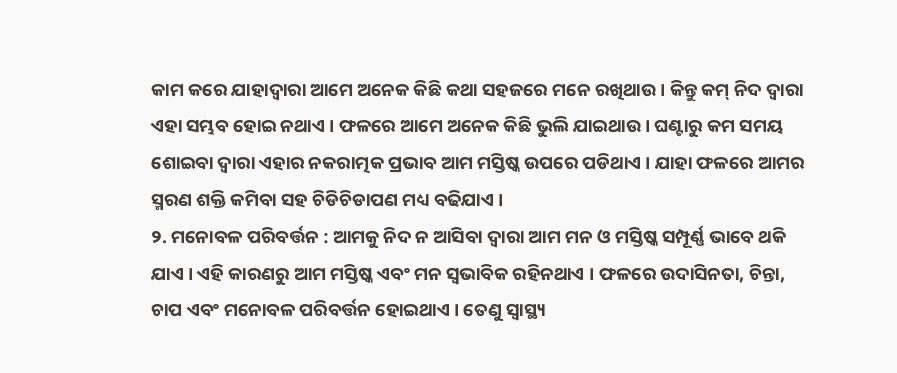କାମ କରେ ଯାହାଦ୍ୱାରା ଆମେ ଅନେକ କିଛି କଥା ସହଜରେ ମନେ ରଖିଥାଉ । କିନ୍ତୁ କମ୍ ନିଦ ଦ୍ୱାରା ଏହା ସମ୍ଭବ ହୋଇ ନଥାଏ । ଫଳରେ ଆମେ ଅନେକ କିଛି ଭୁଲି ଯାଇଥାଉ । ଘଣ୍ଟାରୁ କମ ସମୟ ଶୋଇବା ଦ୍ୱାରା ଏହାର ନକରାତ୍ମକ ପ୍ରଭାବ ଆମ ମସ୍ତିଷ୍କ ଉପରେ ପଡିଥାଏ । ଯାହା ଫଳରେ ଆମର ସ୍ମରଣ ଶକ୍ତି କମିବା ସହ ଚିଡିଚିଡାପଣ ମଧ୍ୟ ବଢିଯାଏ ।
୨. ମନୋବଳ ପରିବର୍ତ୍ତନ : ଆମକୁ ନିଦ ନ ଆସିବା ଦ୍ୱାରା ଆମ ମନ ଓ ମସ୍ତିଷ୍କ ସମ୍ପୂର୍ଣ୍ଣ ଭାବେ ଥକି ଯାଏ । ଏହି କାରଣରୁ ଆମ ମସ୍ତିଷ୍କ ଏବଂ ମନ ସ୍ୱଭାବିକ ରହିନଥାଏ । ଫଳରେ ଉଦାସିନତା, ଚିନ୍ତା, ଚାପ ଏବଂ ମନୋବଳ ପରିବର୍ତ୍ତନ ହୋଇଥାଏ । ତେଣୁ ସ୍ୱାସ୍ଥ୍ୟ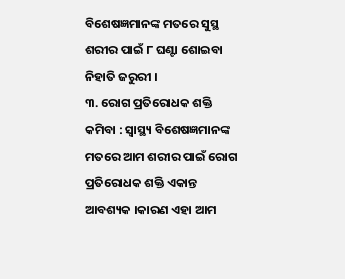ବିଶେଷଜ୍ଞମାନଙ୍କ ମତରେ ସୁସ୍ଥ ଶରୀର ପାଇଁ ୮ ଘଣ୍ଟା ଶୋଇବା ନିହାତି ଜରୁରୀ ।
୩. ରୋଗ ପ୍ରତିରୋଧକ ଶକ୍ତି କମିବା : ସ୍ୱାସ୍ଥ୍ୟ ବିଶେଷଜ୍ଞମାନଙ୍କ ମତରେ ଆମ ଶରୀର ପାଇଁ ରୋଗ ପ୍ରତିରୋଧକ ଶକ୍ତି ଏକାନ୍ତ ଆବଶ୍ୟକ ।କାରଣ ଏହା ଆମ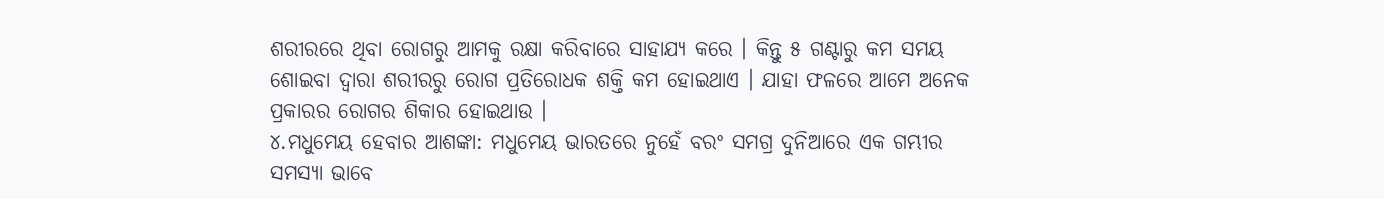ଶରୀରରେ ଥିବା ରୋଗରୁ ଆମକୁ ରକ୍ଷା କରିବାରେ ସାହାଯ୍ୟ କରେ । କିନ୍ତୁ ୫ ଗଣ୍ଟାରୁ କମ ସମୟ ଶୋଇବା ଦ୍ୱାରା ଶରୀରରୁ ରୋଗ ପ୍ରତିରୋଧକ ଶକ୍ତି କମ ହୋଇଥାଏ । ଯାହା ଫଳରେ ଆମେ ଅନେକ ପ୍ରକାରର ରୋଗର ଶିକାର ହୋଇଥାଉ ।
୪.ମଧୁମେୟ ହେବାର ଆଶଙ୍କା: ମଧୁମେୟ ଭାରତରେ ନୁହେଁ ବରଂ ସମଗ୍ର ଦୁନିଆରେ ଏକ ଗମ୍ଭୀର ସମସ୍ୟା ଭାବେ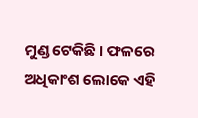ମୁଣ୍ଡ ଟେକିଛି । ଫଳରେ ଅଧିକାଂଶ ଲୋକେ ଏହି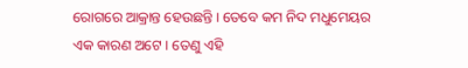ରୋଗରେ ଆକ୍ରାନ୍ତ ହେଉଛନ୍ତି । ତେବେ କମ ନିଦ ମଧୁମେୟର ଏକ କାରଣ ଅଟେ । ତେଣୁ ଏହି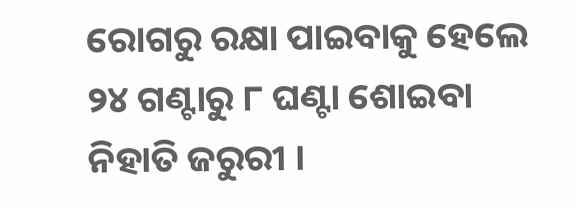ରୋଗରୁ ରକ୍ଷା ପାଇବାକୁ ହେଲେ ୨୪ ଗଣ୍ଟାରୁ ୮ ଘଣ୍ଟା ଶୋଇବା ନିହାତି ଜରୁରୀ ।